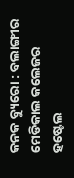କନକ ବ୍ୟୁରୋ : ବଲାଙ୍ଗୀର ମେଡିକାଲ କଲେଜର ହଷ୍ଟେଲ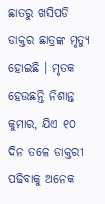ଛାତରୁ ଖସିପଡି ଡାକ୍ତର ଛାତ୍ରଙ୍କ ମୃତ୍ୟୁ ହୋଇଛି । ମୃତକ ହେଉଛନ୍ତି ନିଶାନ୍ତ କୁମାର, ଯିଏ ୧୦ ଦିନ ତଳେ ଡାକ୍ତରୀ ପଢିବାକୁ ଅନେକ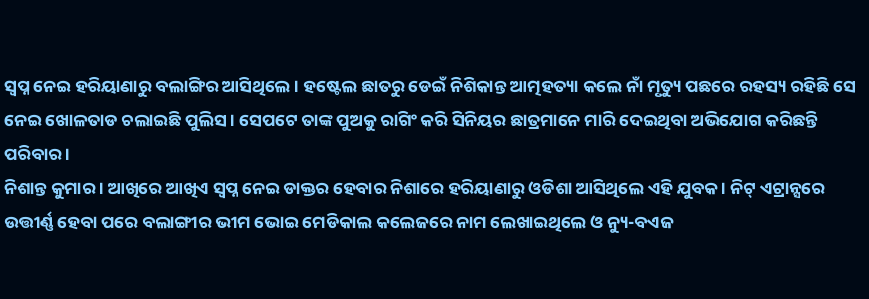ସ୍ୱପ୍ନ ନେଇ ହରିୟାଣାରୁ ବଲାଙ୍ଗିର ଆସିଥିଲେ । ହଷ୍ଟେଲ ଛାତରୁ ଡେଇଁ ନିଶିକାନ୍ତ ଆତ୍ମହତ୍ୟା କଲେ ନାଁ ମୃତ୍ୟୁ ପଛରେ ରହସ୍ୟ ରହିଛି ସେ ନେଇ ଖୋଳତାଡ ଚଲାଇଛି ପୁଲିସ । ସେପଟେ ତାଙ୍କ ପୁଅକୁ ରାଗିଂ କରି ସିନିୟର ଛାତ୍ରମାନେ ମାରି ଦେଇଥିବା ଅଭିଯୋଗ କରିଛନ୍ତି ପରିବାର ।
ନିଶାନ୍ତ କୁମାର । ଆଖିରେ ଆଖିଏ ସ୍ୱପ୍ନ ନେଇ ଡାକ୍ତର ହେବାର ନିଶାରେ ହରିୟାଣାରୁ ଓଡିଶା ଆସିଥିଲେ ଏହି ଯୁବକ । ନିଟ୍ ଏଟ୍ରାନ୍ସରେ ଉତ୍ତୀର୍ଣ୍ଣ ହେବା ପରେ ବଲାଙ୍ଗୀର ଭୀମ ଭୋଇ ମେଡିକାଲ କଲେଜରେ ନାମ ଲେଖାଇଥିଲେ ଓ ନ୍ୟୁ-ବଏଜ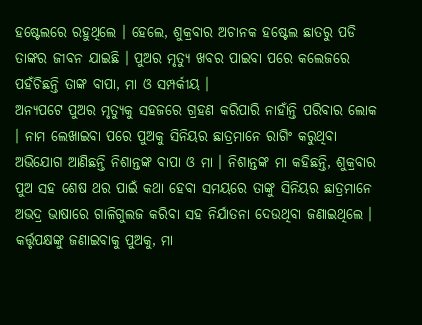ହଷ୍ଟେଲରେ ରହୁଥିଲେ । ହେଲେ, ଶୁକ୍ରବାର ଅଚାନକ ହଷ୍ଟେଲ ଛାତରୁ ପଡି ତାଙ୍କର ଜୀବନ ଯାଇଛି । ପୁଅର ମୃତ୍ୟୁ ଖବର ପାଇବା ପରେ କଲେଜରେ ପହଁଚିଛନ୍ତି ତାଙ୍କ ବାପା, ମା ଓ ସମ୍ପର୍କୀୟ ।
ଅନ୍ୟପଟେ ପୁଅର ମୃତ୍ୟୁକୁ ସହଜରେ ଗ୍ରହଣ କରିପାରି ନାହାଁନ୍ତି ପରିବାର ଲୋକ । ନାମ ଲେଖାଇବା ପରେ ପୁଅକୁ ସିନିୟର ଛାତ୍ରମାନେ ରାଗିଂ କରୁଥିବା ଅଭିଯୋଗ ଆଣିଛନ୍ତି ନିଶାନ୍ତଙ୍କ ବାପା ଓ ମା । ନିଶାନ୍ତଙ୍କ ମା କହିଛନ୍ତି, ଶୁକ୍ରବାର ପୁଅ ସହ ଶେଷ ଥର ପାଇଁ କଥା ହେବା ସମୟରେ ତାଙ୍କୁ ସିନିୟର ଛାତ୍ରମାନେ ଅଭଦ୍ର ଭାଷାରେ ଗାଳିଗୁଲଜ କରିବା ସହ ନିର୍ଯାତନା ଦେଉଥିବା ଜଣାଇଥିଲେ । କର୍ତ୍ତୃପକ୍ଷଙ୍କୁ ଜଣାଇବାକୁ ପୁଅକୁ, ମା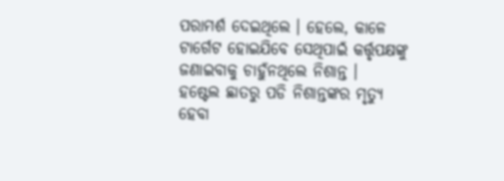ପରାମର୍ଶ ଦେଇଥିଲେ । ହେଲେ, କାଳେ ଟାର୍ଗେଟ ହୋଇଯିବେ ସେଥିପାଇଁ କର୍ତ୍ତୃପକ୍ଷଙ୍କୁ ଜଣାଇବାକୁ ଚାହୁଁନଥିଲେ ନିଶାନ୍ତ ।
ହଷ୍ଟେଲ ଛାତରୁ ପଡି ନିଶାନ୍ତଙ୍କର ମୃତ୍ୟୁ ହେବା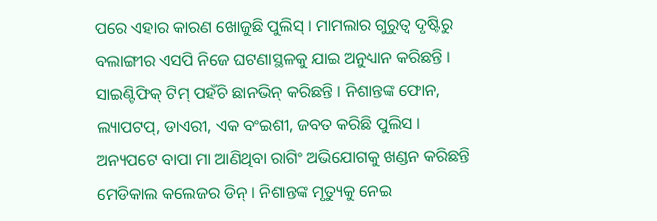ପରେ ଏହାର କାରଣ ଖୋଜୁଛି ପୁଲିସ୍ । ମାମଲାର ଗୁରୁତ୍ୱ ଦୃଷ୍ଟିରୁ ବଲାଙ୍ଗୀର ଏସପି ନିଜେ ଘଟଣାସ୍ଥଳକୁ ଯାଇ ଅନୁଧ୍ୟାନ କରିଛନ୍ତି । ସାଇଣ୍ଟିଫିକ୍ ଟିମ୍ ପହଁଚି ଛାନଭିନ୍ କରିଛନ୍ତି । ନିଶାନ୍ତଙ୍କ ଫୋନ, ଲ୍ୟାପଟପ୍, ଡାଏରୀ, ଏକ ବଂଇଶୀ, ଜବତ କରିଛି ପୁଲିସ । ଅନ୍ୟପଟେ ବାପା ମା ଆଣିଥିବା ରାଗିଂ ଅଭିଯୋଗକୁ ଖଣ୍ଡନ କରିଛନ୍ତି ମେଡିକାଲ କଲେଜର ଡିନ୍ । ନିଶାନ୍ତଙ୍କ ମୃତ୍ୟୁକୁ ନେଇ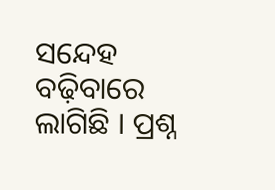ସନ୍ଦେହ ବଢ଼ିବାରେ ଲାଗିଛି । ପ୍ରଶ୍ନ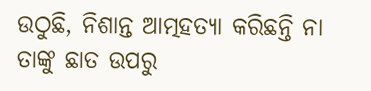ଉଠୁଛି, ନିଶାନ୍ତ ଆତ୍ମହତ୍ୟା କରିଛନ୍ତି ନା ତାଙ୍କୁ ଛାତ ଉପରୁ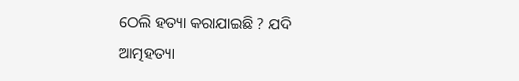ଠେଲି ହତ୍ୟା କରାଯାଇଛି ? ଯଦି ଆତ୍ମହତ୍ୟା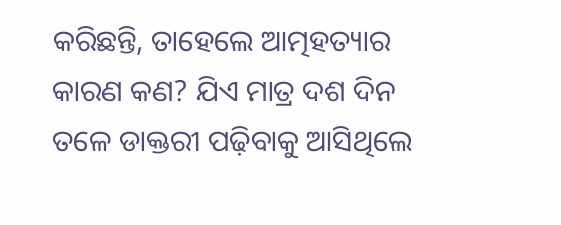କରିଛନ୍ତି, ତାହେଲେ ଆତ୍ମହତ୍ୟାର କାରଣ କଣ? ଯିଏ ମାତ୍ର ଦଶ ଦିନ ତଳେ ଡାକ୍ତରୀ ପଢ଼ିବାକୁ ଆସିଥିଲେ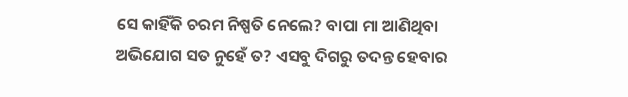ସେ କାହିଁକି ଚରମ ନିଷ୍ପତି ନେଲେ? ବାପା ମା ଆଣିଥିବା ଅଭିଯୋଗ ସତ ନୁହେଁ ତ? ଏସବୁ ଦିଗରୁ ତଦନ୍ତ ହେବାର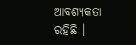ଆବଶ୍ୟକତା ରହିଛି ।